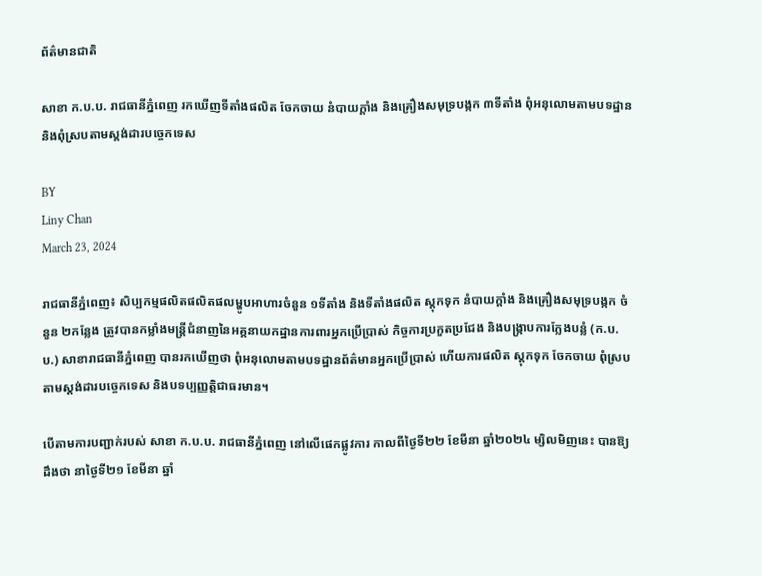ព័ត៌មានជាតិ

សាខា ក.ប.ប. រាជធានីភ្នំពេញ រកឃើញទីតាំងផលិត ចែកចាយ នំបាយក្តាំង និងគ្រឿងសមុទ្របង្កក ៣ទីតាំង ពុំអនុលោមតាមបទដ្ឋាន និងពុំស្របតាមស្តង់ដារបច្ចេកទេស

BY
Liny Chan
March 23, 2024

រាជធានីភ្នំពេញ៖ សិប្បកម្មផលិតផលិតផលម្ហូបអាហារចំនួន ១ទីតាំង និងទីតាំងផលិត ស្តុកទុក នំបាយក្តាំង និងគ្រឿងសមុទ្របង្កក ចំនួន ២កន្លែង ត្រូវបានកម្លាំងមន្រ្តីជំនាញនៃអគ្គនាយកដ្ឋានការពារអ្នកប្រើប្រាស់ កិច្ចការប្រកួតប្រជែង និងបង្ក្រាបការក្លែងបន្លំ (ក.ប.ប.) សាខារាជធានីភ្នំពេញ បានរកឃើញថា ពុំអនុលោមតាមបទដ្ឋានព័ត៌មានអ្នកប្រើប្រាស់ ហើយការផលិត ស្តុកទុក ចែកចាយ ពុំស្របតាមស្តង់ដារបច្ចេកទេស និងបទប្បញ្ញត្តិជាធរមាន។

បើតាមការបញ្ជាក់របស់ សាខា ក.ប.ប. រាជធានីភ្នំពេញ នៅលើផេកផ្លូវការ កាលពីថ្ងៃទី២២ ខែមីនា ឆ្នាំ២០២៤ ម្សិលមិញនេះ បានឱ្យដឹងថា នាថ្ងៃទី២១ ខែមីនា ឆ្នាំ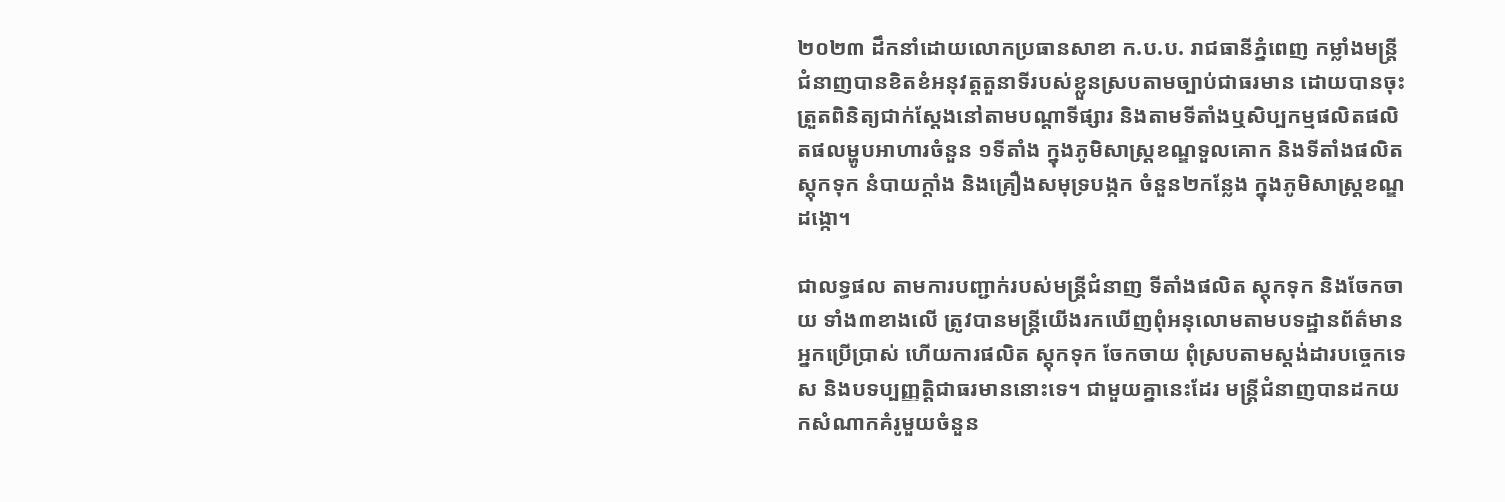២០២៣ ដឹកនាំដោយលោកប្រធានសាខា ក.ប.ប. រាជធានីភ្នំពេញ កម្លាំងមន្ត្រីជំនាញបានខិតខំអនុវត្តតួនាទីរបស់ខ្លួនស្របតាមច្បាប់ជាធរមាន ដោយបានចុះត្រួតពិនិត្យជាក់ស្តែងនៅតាមបណ្តាទីផ្សារ និងតាមទីតាំងឬសិប្បកម្មផលិតផលិតផលម្ហូបអាហារចំនួន ១ទីតាំង ក្នុងភូមិសាស្ត្រខណ្ឌទួលគោក និងទីតាំងផលិត ស្តុកទុក នំបាយក្តាំង និងគ្រឿងសមុទ្របង្កក ចំនួន២កន្លែង ក្នុងភូមិសាស្ត្រខណ្ឌដង្កោ។

ជាលទ្ធផល តាមការបញ្ជាក់របស់មន្ត្រីជំនាញ ទីតាំងផលិត ស្តុកទុក និងចែកចាយ ទាំង៣ខាងលើ ត្រូវបានមន្ត្រីយើងរកឃើញពុំអនុលោមតាមបទដ្ឋានព័ត៌មានអ្នកប្រើប្រាស់ ហើយការផលិត ស្តុកទុក ចែកចាយ ពុំស្របតាមស្តង់ដារបច្ចេកទេស និងបទប្បញ្ញត្តិជាធរមាននោះទេ។ ជាមួយគ្នានេះដែរ មន្ត្រីជំនាញបានដកយកសំណាកគំរូមួយចំនួន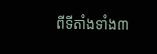ពីទីតាំងទាំង៣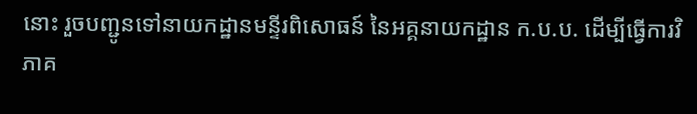នោះ រួចបញ្ជូនទៅនាយកដ្ឋានមន្ទីរពិសោធន៍ នៃអគ្គនាយកដ្ឋាន ក.ប.ប. ដើម្បីធ្វើការវិភាគ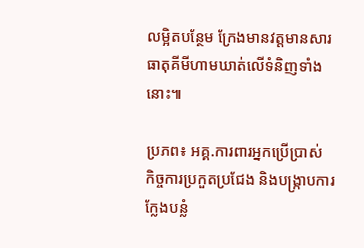លម្អិតបន្ថែម ក្រែងមានវត្តមានសារធាតុគីមីហាមឃាត់លើទំនិញទាំងនោះ៕

ប្រភព៖ អគ្គ.ការពារអ្នកប្រើប្រាស់ កិច្ចការប្រកួតប្រជែង និងបង្ក្រាបការក្លែងបន្លំ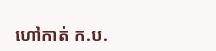ហៅកាត់ ក.ប.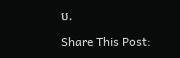ប.

Share This Post: